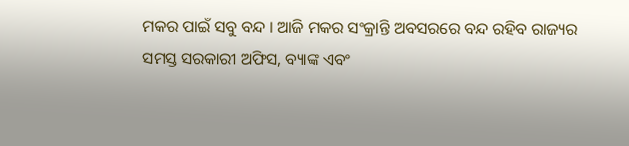ମକର ପାଇଁ ସବୁ ବନ୍ଦ । ଆଜି ମକର ସଂକ୍ରାନ୍ତି ଅବସରରେ ବନ୍ଦ ରହିବ ରାଜ୍ୟର ସମସ୍ତ ସରକାରୀ ଅଫିସ, ବ୍ୟାଙ୍କ ଏବଂ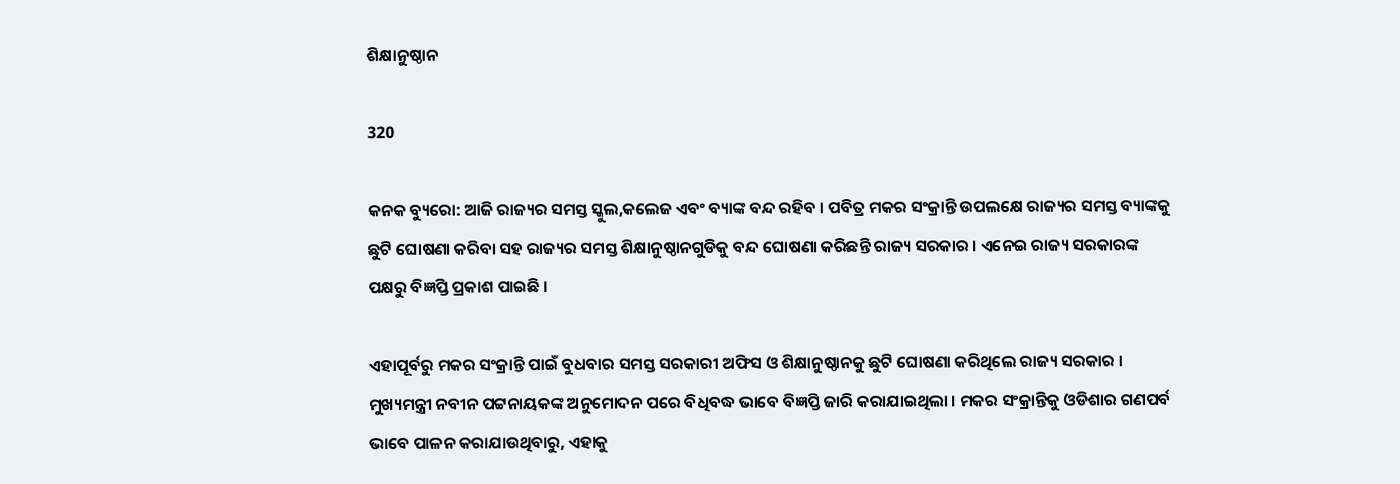ଶିକ୍ଷାନୁଷ୍ଠାନ

320

କନକ ବ୍ୟୁରୋ: ଆଜି ରାଜ୍ୟର ସମସ୍ତ ସ୍କୁଲ,କଲେଜ ଏବଂ ବ୍ୟାଙ୍କ ବନ୍ଦ ରହିବ । ପବିତ୍ର ମକର ସଂକ୍ରାନ୍ତି ଉପଲକ୍ଷେ ରାଜ୍ୟର ସମସ୍ତ ବ୍ୟାଙ୍କକୁ ଛୁଟି ଘୋଷଣା କରିବା ସହ ରାଜ୍ୟର ସମସ୍ତ ଶିକ୍ଷାନୁଷ୍ଠାନଗୁଡିକୁ ବନ୍ଦ ଘୋଷଣା କରିଛନ୍ତି ରାଜ୍ୟ ସରକାର । ଏନେଇ ରାଜ୍ୟ ସରକାରଙ୍କ ପକ୍ଷରୁ ବିଜ୍ଞପ୍ତି ପ୍ରକାଶ ପାଇଛି ।

ଏହାପୂର୍ବରୁ ମକର ସଂକ୍ରାନ୍ତି ପାଇଁ ବୁଧବାର ସମସ୍ତ ସରକାରୀ ଅଫିସ ଓ ଶିକ୍ଷାନୁଷ୍ଠାନକୁ ଛୁଟି ଘୋଷଣା କରିଥିଲେ ରାଜ୍ୟ ସରକାର । ମୁଖ୍ୟମନ୍ତ୍ରୀ ନବୀନ ପଟ୍ଟନାୟକଙ୍କ ଅନୁମୋଦନ ପରେ ବିଧିବଦ୍ଧ ଭାବେ ବିଜ୍ଞପ୍ତି ଜାରି କରାଯାଇଥିଲା । ମକର ସଂକ୍ରାନ୍ତିକୁ ଓଡିଶାର ଗଣପର୍ବ ଭାବେ ପାଳନ କରାଯାଉଥିବାରୁ, ଏହାକୁ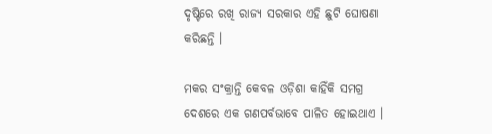ଦୃଷ୍ଟିରେ ରଖି ରାଜ୍ୟ ସରକାର ଏହି ଛୁଟି ଘୋଷଣା କରିଛନ୍ତି ।

ମକର ସଂକ୍ରାନ୍ତି କେବଳ ଓଡ଼ିଶା କାହିଁକି ସମଗ୍ର ଦେଶରେ ଏକ ଗଣପର୍ବଭାବେ ପାଳିତ ହୋଇଥାଏ ।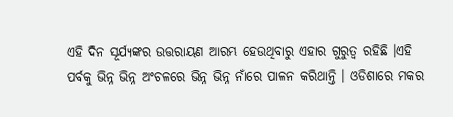ଏହି ଦିନ ସୂର୍ଯ୍ୟଙ୍କର ଉତ୍ତରାୟଣ ଆରମ୍ଭ ହେଉଥିବାରୁ ଏହାର ଗୁରୁତ୍ୱ ରହିଛି ।ଏହି ପର୍ବକୁ ଭିନ୍ନ ଭିନ୍ନ ଅଂଚଳରେ ଭିନ୍ନ ଭିନ୍ନ ନାଁରେ ପାଳନ କରିଥାନ୍ତି । ଓଡିଶାରେ ମକର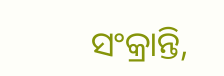ସଂକ୍ରାନ୍ତି,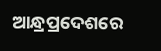ଆନ୍ଧ୍ରପ୍ରଦେଶରେ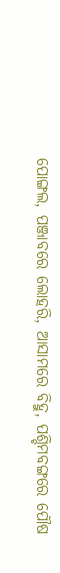ପୋଙ୍ଗଲ, ପଞ୍ଜାବରେ ଲୋହରି, ଆସାମରେ ବିହୁ, ପଶ୍ଚିମବଙ୍ଗରେ ପୌଷ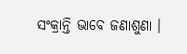ସଂକ୍ରାନ୍ତି ଭାବେ ଜଣାଶୁଣା ।